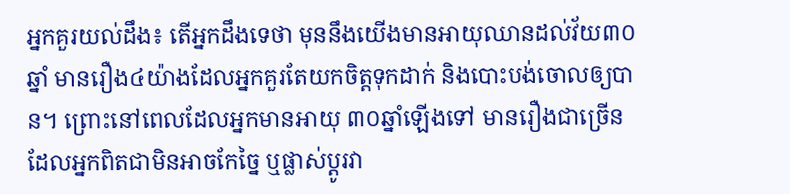អ្នកគួរយល់ដឹង៖ តើអ្នកដឹងទេថា មុននឹងយើងមានអាយុឈានដល់វ័យ៣០ឆ្នាំ មានរឿង៤យ៉ាងដែលអ្នកគួរតែយកចិត្តទុកដាក់ និងបោះបង់ចោលឲ្យបាន។ ព្រោះនៅពេលដែលអ្នកមានអាយុ ៣០ឆ្នាំឡើងទៅ មានរឿងជាច្រើន ដែលអ្នកពិតជាមិនអាចកែច្នៃ ឬផ្លាស់ប្ដូរវា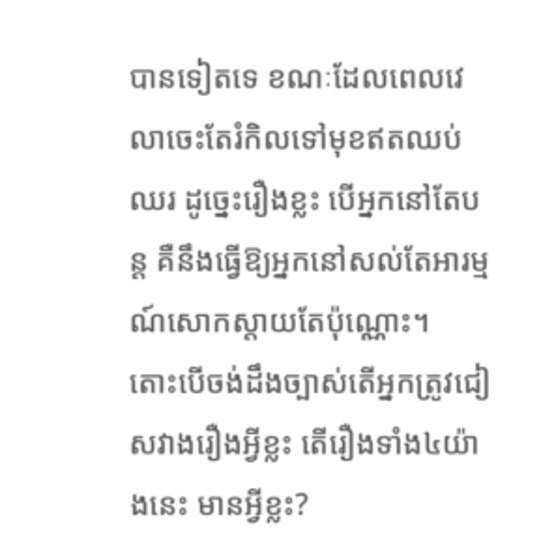បានទៀតទេ ខណៈដែលពេលវេលាចេះតែរំកិលទៅមុខឥតឈប់ឈរ ដូច្នេះរឿងខ្លះ បើអ្នកនៅតែបន្ត គឺនឹងធ្វើឱ្យអ្នកនៅសល់តែអារម្មណ៍សោកស្ដាយតែប៉ុណ្ណោះ។
តោះបើចង់ដឹងច្បាស់តើអ្នកត្រូវជៀសវាងរឿងអ្វីខ្លះ តើរឿងទាំង៤យ៉ាងនេះ មានអ្វីខ្លះ?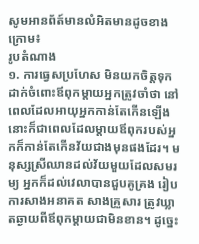សូមអានព័ត៍មានលំអិតមានដូចខាងក្រោម៖
រូបតំណាង
១. ការធ្វេសប្រហែស មិនយកចិត្តទុកដាក់ចំពោះឪពុកម្ដាយអ្នកត្រូវចាំថា នៅពេលដែលអាយុអ្នកកាន់តែកើនឡើង នោះក៏ជាពេលដែលម្ដាយឪពុករបស់អ្នកក៏កាន់តែកើនវ័យជាងមុនផងដែរ។ មនុស្សស្រីឈានដល់វ័យមួយដែលសមរម្យ អ្នកក៏ដល់វេលាបានជួបគូគ្រង រៀបការសាងអនាគត សាងគ្រួសារ ត្រូវឃ្លាតឆ្ងាយពីឪពុកម្ដាយជាមិនខាន។ ដូច្នេះ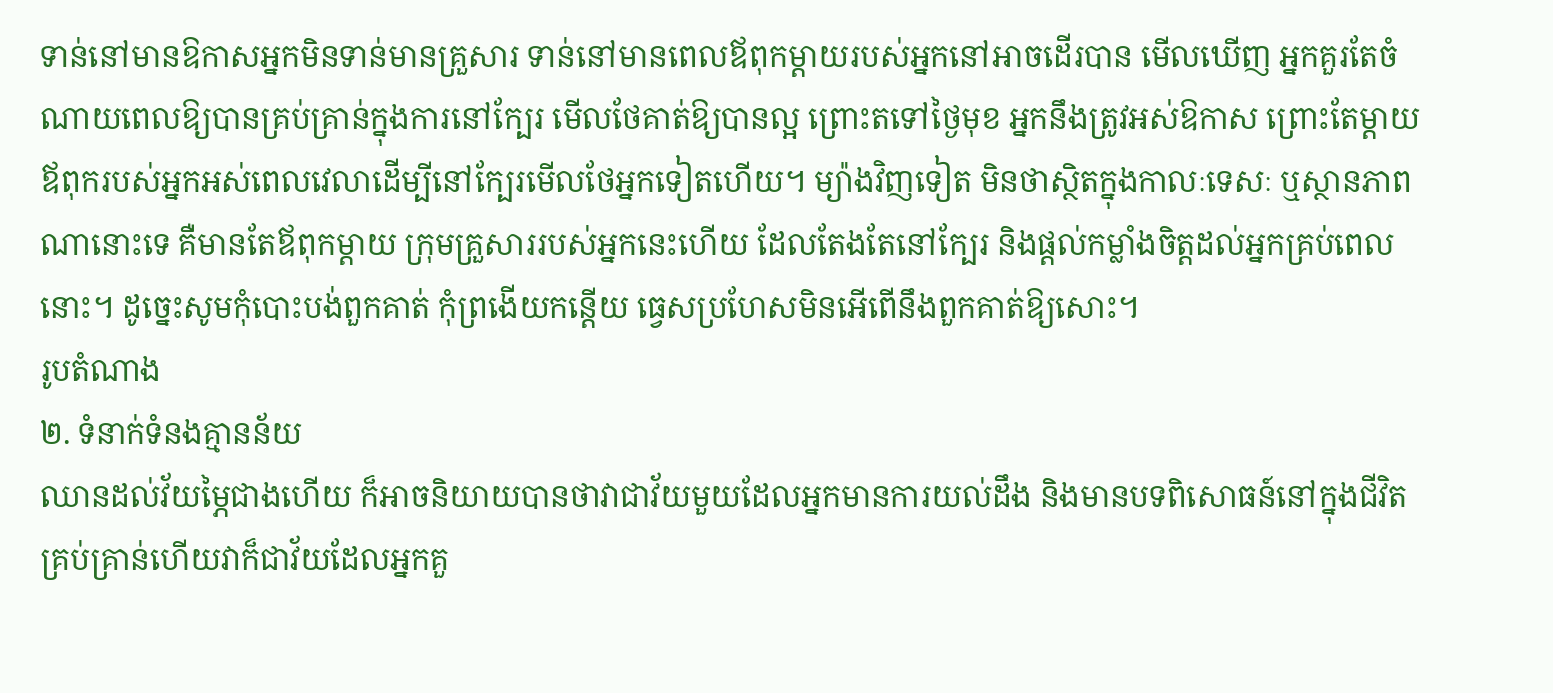ទាន់នៅមានឱកាសអ្នកមិនទាន់មានគ្រួសារ ទាន់នៅមានពេលឪពុកម្ដាយរបស់អ្នកនៅអាចដើរបាន មើលឃើញ អ្នកគួរតែចំណាយពេលឱ្យបានគ្រប់គ្រាន់ក្នុងការនៅក្បែរ មើលថែគាត់ឱ្យបានល្អ ព្រោះតទៅថ្ងៃមុខ អ្នកនឹងត្រូវអស់ឱកាស ព្រោះតែម្ដាយឪពុករបស់អ្នកអស់ពេលវេលាដើម្បីនៅក្បែរមើលថែអ្នកទៀតហើយ។ ម្យ៉ាងវិញទៀត មិនថាស្ថិតក្នុងកាលៈទេសៈ ឬស្ថានភាពណានោះទេ គឺមានតែឪពុកម្ដាយ ក្រុមគ្រួសាររបស់អ្នកនេះហើយ ដែលតែងតែនៅក្បែរ និងផ្ដល់កម្លាំងចិត្តដល់អ្នកគ្រប់ពេលនោះ។ ដូច្នេះសូមកុំបោះបង់ពួកគាត់ កុំព្រងើយកន្តើយ ធ្វេសប្រហែសមិនអើពើនឹងពួកគាត់ឱ្យសោះ។
រូបតំណាង
២. ទំនាក់ទំនងគ្មានន័យ
ឈានដល់វ័យម្ភៃជាងហើយ ក៏អាចនិយាយបានថាវាជាវ័យមួយដែលអ្នកមានការយល់ដឹង និងមានបទពិសោធន៍នៅក្នុងជីវិតគ្រប់គ្រាន់ហើយវាក៏ជាវ័យដែលអ្នកគួ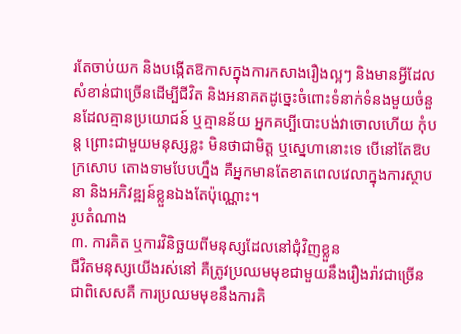រតែចាប់យក និងបង្កើតឱកាសក្នុងការកសាងរឿងល្អៗ និងមានអ្វីដែលសំខាន់ជាច្រើនដើម្បីជីវិត និងអនាគតដូច្នេះចំពោះទំនាក់ទំនងមួយចំនួនដែលគ្មានប្រយោជន៍ ឬគ្មានន័យ អ្នកគប្បីបោះបង់វាចោលហើយ កុំបន្ត ព្រោះជាមួយមនុស្សខ្លះ មិនថាជាមិត្ត ឬស្នេហានោះទេ បើនៅតែឱបក្រសោប តោងទាមបែបហ្នឹង គឺអ្នកមានតែខាតពេលវេលាក្នុងការស្ថាបនា និងអភិវឌ្ឍន៍ខ្លួនឯងតែប៉ុណ្ណោះ។
រូបតំណាង
៣. ការគិត ឬការវិនិច្ឆយពីមនុស្សដែលនៅជុំវិញខ្លួន
ជីវិតមនុស្សយើងរស់នៅ គឺត្រូវប្រឈមមុខជាមួយនឹងរឿងរ៉ាវជាច្រើន ជាពិសេសគឺ ការប្រឈមមុខនឹងការគិ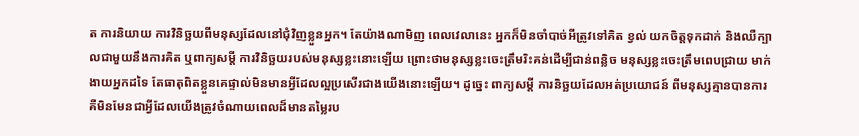ត ការនិយាយ ការវិនិច្ឆយពីមនុស្សដែលនៅជុំវិញខ្លួនអ្នក។ តែយ៉ាងណាមិញ ពេលវេលានេះ អ្នកក៏មិនចាំបាច់អីត្រូវទៅគិត ខ្វល់ យកចិត្តទុកដាក់ និងឈឺក្បាលជាមួយនឹងការគិត ឬពាក្យសម្ដី ការវិនិច្ឆយរបស់មនុស្សខ្លះនោះឡើយ ព្រោះថាមនុស្សខ្លះចេះត្រឹមរិះគន់ដើម្បីជាន់ពន្លិច មនុស្សខ្លះចេះត្រឹមពេបជ្រាយ មាក់ងាយអ្នកដទៃ តែធាតុពិតខ្លួនគេផ្ទាល់មិនមានអ្វីដែលល្អប្រសើរជាងយើងនោះឡើយ។ ដូច្នេះ ពាក្យសម្ដី ការនិច្ឆយដែលអត់ប្រយោជន៍ ពីមនុស្សគ្មានបានការ គឺមិនមែនជាអ្វីដែលយើងត្រូវចំណាយពេលដ៏មានតម្លៃរប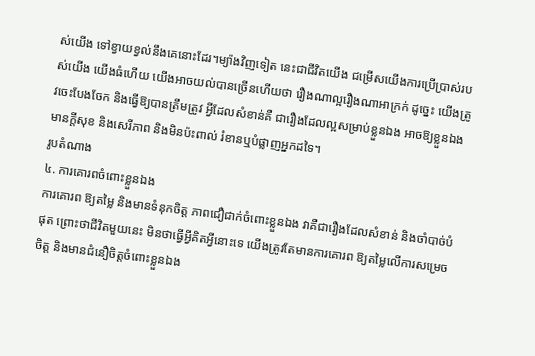ស់យើង ទៅខ្វាយខ្វល់នឹងគេនោះដែរ។ម្យ៉ាងវិញទៀត នេះជាជីវិតយើង ជម្រើសយើងការប្រើប្រាស់របស់យើង យើងធំហើយ យើងអាចយល់បានច្រើនហើយថា រឿងណាល្អរឿងណាអាក្រក់ ដូច្នេះ យើងត្រូវចេះបែងចែក និងធ្វើឱ្យបានត្រឹមត្រូវ អ្វីដែលសំខាន់គឺ ជារឿងដែលល្អសម្រាប់ខ្លួនឯង អាចឱ្យខ្លួនឯងមានក្ដីសុខ និងសេរីភាព និងមិនប៉ះពាល់ រំខានឬបំផ្លាញអ្នកដទៃ។
រូបតំណាង
៤. ការគោរពចំពោះខ្លួនឯង
ការគោរព ឱ្យតម្លៃ និងមានទំនុកចិត្ត ភាពជឿជាក់ចំពោះខ្លួនឯង វាគឺជារឿងដែលសំខាន់ និងចាំបាច់បំផុត ព្រោះថាជីវិតមួយនេះ មិនថាធ្វើអ្វីគិតអ្វីនោះទេ យើងត្រូវតែមានការគោរព ឱ្យតម្លៃលើការសម្រេចចិត្ត និងមានជំនឿចិត្តចំពោះខ្លួនឯង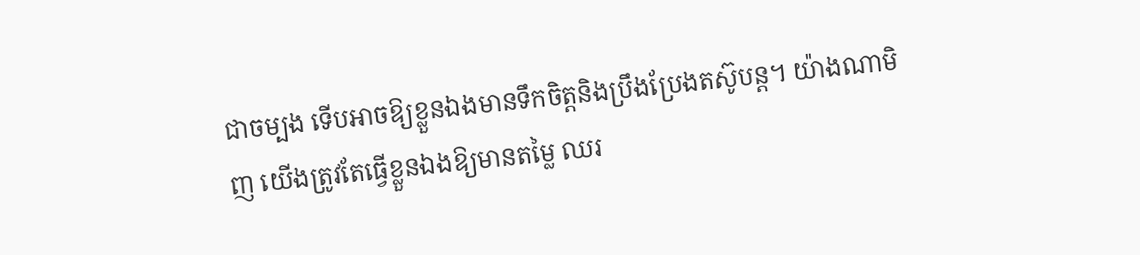ជាចម្បង ទើបអាចឱ្យខ្លួនឯងមានទឹកចិត្តនិងប្រឹងប្រែងតស៊ូបន្ត។ យ៉ាងណាមិញ យើងត្រូវតែធ្វើខ្លួនឯងឱ្យមានតម្លៃ ឈរ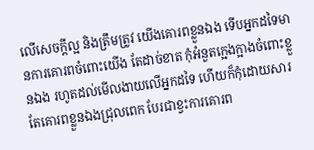លើសេចក្ដីល្អ និងត្រឹមត្រូវ យើងគោរពខ្លួនឯង ទើបអ្នកដទៃមានការគោរពចំពោះយើង តែដាច់ខាត កុំអំនួតក្អេងក្អាងចំពោះខ្លួនឯង រហូតដល់មើលងាយលើអ្នកដទៃ ហើយក៏កុំដោយសារតែគោរពខ្លួនឯងជ្រុលពេក បែរជាខ្វះការគោរព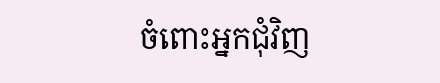ចំពោះអ្នកជុំវិញ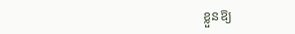ខ្លួនឱ្យ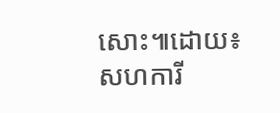សោះ៕ដោយ៖សហការី